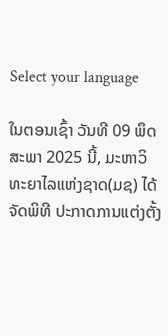Select your language

ໃນຕອນເຊົ້າ ວັນທີ 09 ພຶດສະພາ 2025 ນີ້, ມະຫາວິທະຍາໄລແຫ່ງຊາດ(ມຊ) ໄດ້ຈັດພິທີ ປະກາດການແຕ່ງຕັ້ງ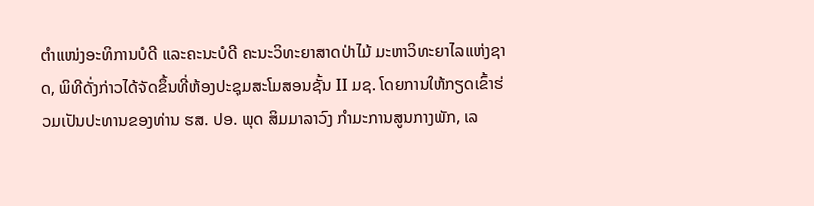ຕໍາແໜ່ງອະທິການບໍດີ ແລະຄະນະບໍດີ ຄະນະວິທະຍາສາດປ່າໄມ້ ມະຫາວິທະຍາໄລແຫ່ງຊາດ, ພິທີດັ່ງກ່າວໄດ້ຈັດຂຶ້ນທີ່ຫ້ອງປະຊຸມສະໂມສອນຊັ້ນ II ມຊ. ໂດຍການໃຫ້ກຽດເຂົ້າຮ່ວມເປັນປະທານຂອງທ່ານ ຮສ. ປອ. ພຸດ ສິມມາລາວົງ ກໍາມະການສູນກາງພັກ, ເລ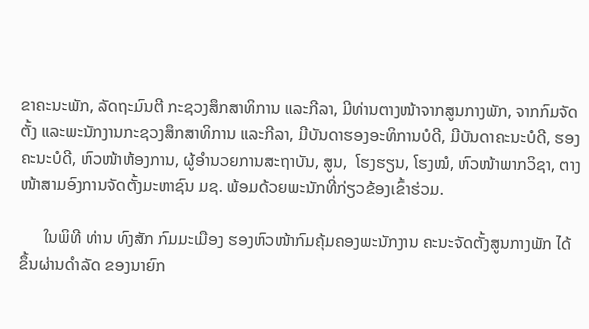ຂາຄະນະພັກ, ລັດຖະມົນຕີ ກະຊວງສຶກສາທິການ ແລະກີລາ, ມີທ່ານຕາງໜ້າຈາກສູນກາງພັກ, ຈາກກົມຈັດຕັ້ງ ແລະພະນັກງານກະຊວງສຶກສາທິການ ແລະກີລາ, ມີບັນດາຮອງອະທິການບໍດີ, ມີບັນດາຄະນະບໍດີ, ຮອງຄະນະບໍດີ, ຫົວໜ້າຫ້ອງການ, ຜູ້ອໍານວຍການສະຖາບັນ, ສູນ,  ໂຮງຮຽນ, ໂຮງໝໍ, ຫົວໜ້າພາກວິຊາ, ຕາງໜ້າສາມອົງການຈັດຕັ້ງມະຫາຊົນ ມຊ. ພ້ອມດ້ວຍພະນັກທີ່ກ່ຽວຂ້ອງເຂົ້າຮ່ວມ.

      ໃນພິທີ ທ່ານ ທົງສັກ ກົມມະເມືອງ ຮອງຫົວໜ້າກົມຄຸ້ມຄອງພະນັກງານ ຄະນະຈັດຕັ້ງສູນກາງພັກ ໄດ້ຂຶ້ນຜ່ານດໍາລັດ ຂອງນາຍົກ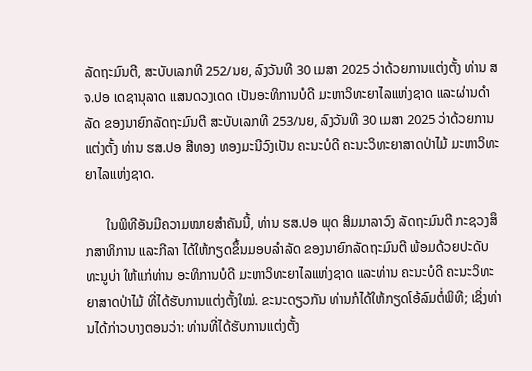ລັດຖະມົນຕີ, ສະບັບເລກທີ 252/ນຍ, ລົງວັນທີ 30 ເມສາ 2025 ວ່າດ້ວຍການແຕ່ງຕັ້ງ ທ່ານ ສຈ.ປອ ເດຊານຸລາດ ແສນດວງເດດ ເປັນອະທິການບໍດີ ມະຫາວິທະຍາໄລແຫ່ງຊາດ ແລະຜ່ານດໍາລັດ ຂອງນາຍົກລັດຖະມົນຕີ ສະບັບເລກທີ 253/ນຍ, ລົງວັນທີ 30 ເມສາ 2025 ວ່າດ້ວຍການແຕ່ງຕັ້ງ ທ່ານ ຮສ.ປອ ສີທອງ ທອງມະນີວົງເປັນ ຄະນະບໍດີ ຄະນະວິທະຍາສາດປ່າໄມ້ ມະຫາວິທະຍາໄລແຫ່ງຊາດ.

      ໃນພິທີອັນມີຄວາມໝາຍສໍາຄັນນີ້, ທ່ານ ຮສ.ປອ ພຸດ ສິມມາລາວົງ ລັດຖະມົນຕີ ກະຊວງສຶກສາທິການ ແລະກີລາ ໄດ້ໃຫ້ກຽດຂຶ້ນມອບລໍາລັດ ຂອງນາຍົກລັດຖະມົນຕີ ພ້ອມດ້ວຍປະດັບທະນູບ່າ ໃຫ້ແກ່ທ່ານ ອະທິການບໍດີ ມະຫາວິທະຍາໄລແຫ່ງຊາດ ແລະທ່ານ ຄະນະບໍດີ ຄະນະວິທະຍາສາດປ່າໄມ້ ທີ່ໄດ້ຮັບການແຕ່ງຕັ້ງໃໝ່. ຂະນະດຽວກັນ ທ່ານກໍໄດ້ໃຫ້ກຽດໂອ້ລົມຕໍ່ພິທີ; ເຊິ່ງທ່ານໄດ້ກ່າວບາງຕອນວ່າ: ທ່ານທີ່ໄດ້ຮັບການແຕ່ງຕັ້ງ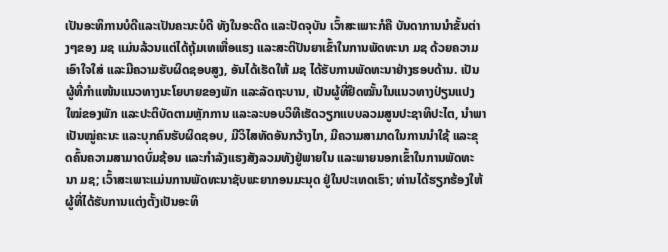ເປັນອະທິການບໍດີແລະເປັນຄະນະບໍດີ ທັງໃນອະດີດ ແລະປັດຈຸບັນ ເວົ້າສະເພາະກໍຄື ບັນດາການນໍາຂັ້ນຕ່າງໆຂອງ ມຊ ແມ່ນລ້ວນແຕ່ໄດ້ຖຸ້ມເທເຫື່ອແຮງ ແລະສະຕິປັນຍາເຂົ້າໃນການພັດທະນາ ມຊ ດ້ວຍຄວາມເອົາໃຈໃສ່ ແລະມີຄວາມຮັບຜິດຊອບສູງ, ອັນໄດ້ເຮັດໃຫ້ ມຊ ໄດ້ຮັບການພັດທະນາຢ່າງຮອບດ້ານ. ເປັນຜູ້ທີ່ກໍາແໜ້ນແນວທາງນະໂຍບາຍຂອງພັກ ແລະລັດຖະບານ, ເປັນຜູ້ທີ່ຢຶດໝັ້ນໃນແນວທາງປ່ຽນແປງໃໝ່ຂອງພັກ ແລະປະຕິບັດຕາມຫຼັກການ ແລະລະບອບວິທີເຮັດວຽກແບບລວມສູນປະຊາທິປະໄຕ, ນຳພາເປັນໝູ່ຄະນະ ແລະບຸກຄົນຮັບຜິດຊອບ, ມີວິໄສທັດອັນກວ້າງໄກ, ມີຄວາມສາມາດໃນການນຳໃຊ້ ແລະຂຸດຄົ້ນຄວາມສາມາດບົ່ມຊ້ອນ ແລະກໍາລັງແຮງສັງລວມທັງຢູ່ພາຍໃນ ແລະພາຍນອກເຂົ້າໃນການພັດທະນາ ມຊ; ເວົ້າສະເພາະແມ່ນການພັດທະນາຊັບພະຍາກອນມະນຸດ ຢູ່ໃນປະເທດເຮົາ; ທ່ານໄດ້ຮຽກຮ້ອງໃຫ້ຜູ້ທີ່ໄດ້ຮັບການແຕ່ງຕັ້ງເປັນອະທິ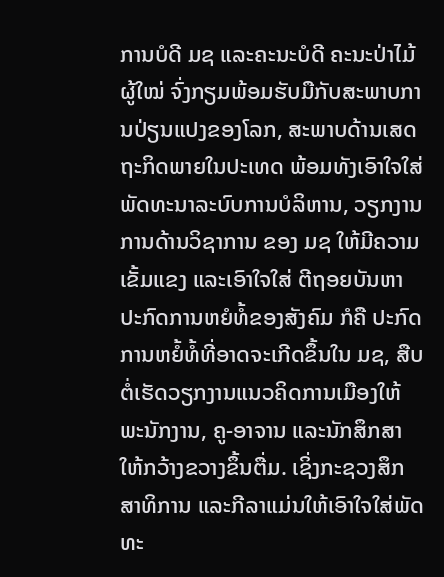ການບໍດີ ມຊ ແລະຄະນະບໍດີ ຄະນະປ່າໄມ້ ຜູ້ໃໝ່ ຈົ່ງກຽມພ້ອມຮັບມືກັບສະພາບການປ່ຽນແປງຂອງໂລກ, ສະພາບດ້ານເສດຖະກິດພາຍໃນປະເທດ ພ້ອມທັງເອົາໃຈໃສ່ພັດທະນາລະບົບການບໍລິຫານ, ວຽກງານການດ້ານວິຊາການ ຂອງ ມຊ ໃຫ້ມີຄວາມເຂັ້ມແຂງ ແລະເອົາໃຈໃສ່ ຕີຖອຍບັນຫາປະກົດການຫຍໍທໍ້ຂອງສັງຄົມ ກໍຄື ປະກົດການຫຍໍ້ທໍ້ທີ່ອາດຈະເກີດຂຶ້ນໃນ ມຊ, ສືບຕໍ່ເຮັດວຽກງານແນວຄິດການເມືອງໃຫ້ພະນັກງານ, ຄູ-ອາຈານ ແລະນັກສຶກສາໃຫ້ກວ້າງຂວາງຂຶ້ນຕື່ມ. ເຊິ່ງກະຊວງສຶກສາທິການ ແລະກີລາແມ່ນໃຫ້ເອົາໃຈໃສ່ພັດທະ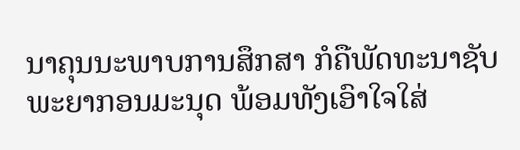ນາຄຸນນະພາບການສຶກສາ ກໍຄືພັດທະນາຊັບພະຍາກອນມະນຸດ ພ້ອມທັງເອົາໃຈໃສ່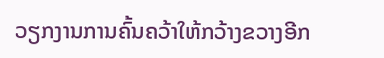ວຽກງານການຄົ້ນຄວ້າໃຫ້ກວ້າງຂວາງອີກ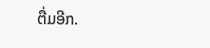ຕື່ມອີກ.